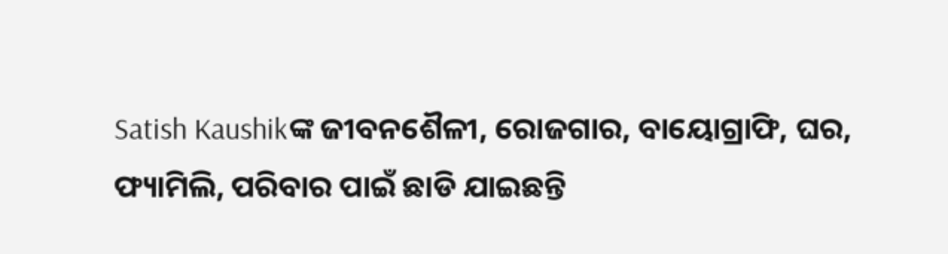Satish Kaushikଙ୍କ ଜୀବନଶୈଳୀ, ରୋଜଗାର, ବାୟୋଗ୍ରାଫି, ଘର, ଫ୍ୟାମିଲି, ପରିବାର ପାଇଁ ଛାଡି ଯାଇଛନ୍ତି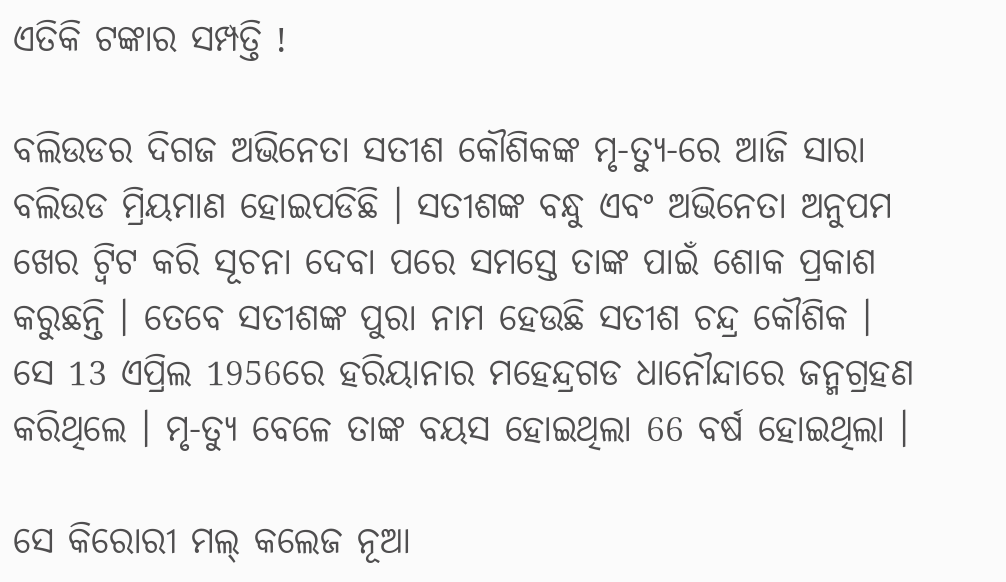ଏତିକି ଟଙ୍କାର ସମ୍ପତ୍ତି !

ବଲିଉଡର ଦିଗଜ ଅଭିନେତା ସତୀଶ କୌଶିକଙ୍କ ମୃ-ତ୍ୟୁ-ରେ ଆଜି ସାରା ବଲିଉଡ ମ୍ରିୟମାଣ ହୋଇପଡିଛି । ସତୀଶଙ୍କ ବନ୍ଧୁ ଏବଂ ଅଭିନେତା ଅନୁପମ ଖେର ଟ୍ବିଟ କରି ସୂଚନା ଦେବା ପରେ ସମସ୍ତେ ତାଙ୍କ ପାଇଁ ଶୋକ ପ୍ରକାଶ କରୁଛନ୍ତି । ତେବେ ସତୀଶଙ୍କ ପୁରା ନାମ ହେଉଛି ସତୀଶ ଚନ୍ଦ୍ର କୌଶିକ । ସେ 13 ଏପ୍ରିଲ 1956ରେ ହରିୟାନାର ମହେନ୍ଦ୍ରଗଡ ଧାନୌନ୍ଦାରେ ଜନ୍ମଗ୍ରହଣ କରିଥିଲେ । ମୃ-ତ୍ୟୁ ବେଳେ ତାଙ୍କ ବୟସ ହୋଇଥିଲା 66 ବର୍ଷ ହୋଇଥିଲା ।

ସେ କିରୋରୀ ମଲ୍ କଲେଜ ନୂଆ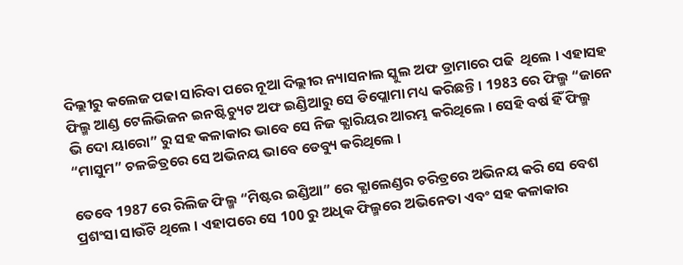ଦିଲ୍ଲୀରୁ କଲେଜ ପଢା ସାରିବା ପରେ ନୂଆ ଦିଲ୍ଲୀର ନ୍ୟାସନାଲ ସ୍କୁଲ ଅଫ ଡ୍ରାମାରେ ପଢି  ଥିଲେ । ଏହାସହ ଫିଲ୍ମ ଆଣ୍ଡ ଟେଲିଭିଜନ ଇନଷ୍ଟିଚ୍ୟୁଟ ଅଫ ଇଣ୍ଡିଆରୁ ସେ ଡିପ୍ଲୋମା ମଧ୍ୟ କରିଛନ୍ତି । 1983 ରେ ଫିଲ୍ମ “ଜାନେ ଭି ଦୋ ୟାରୋ” ରୁ ସହ କଳାକାର ଭାବେ ସେ ନିଜ କ୍ଯାରିୟର ଆରମ୍ଭ କରିଥିଲେ । ସେହି ବର୍ଷ ହିଁ ଫିଲ୍ମ “ମାସୁମ” ଚଳଚ୍ଚିତ୍ରରେ ସେ ଅଭିନୟ ଭାବେ ଡେବ୍ୟୁ କରିଥିଲେ ।

ତେବେ 1987 ରେ ରିଲିଜ ଫିଲ୍ମ “ମିଷ୍ଟର ଇଣ୍ଡିଆ” ରେ କ୍ଯାଲେଣ୍ଡର ଚରିତ୍ରରେ ଅଭିନୟ କରି ସେ ବେଶ ପ୍ରଶଂସା ସାଉଁଟି ଥିଲେ । ଏହାପରେ ସେ 100 ରୁ ଅଧିକ ଫିଲ୍ମରେ ଅଭିନେତା ଏବଂ ସହ କଳାକାର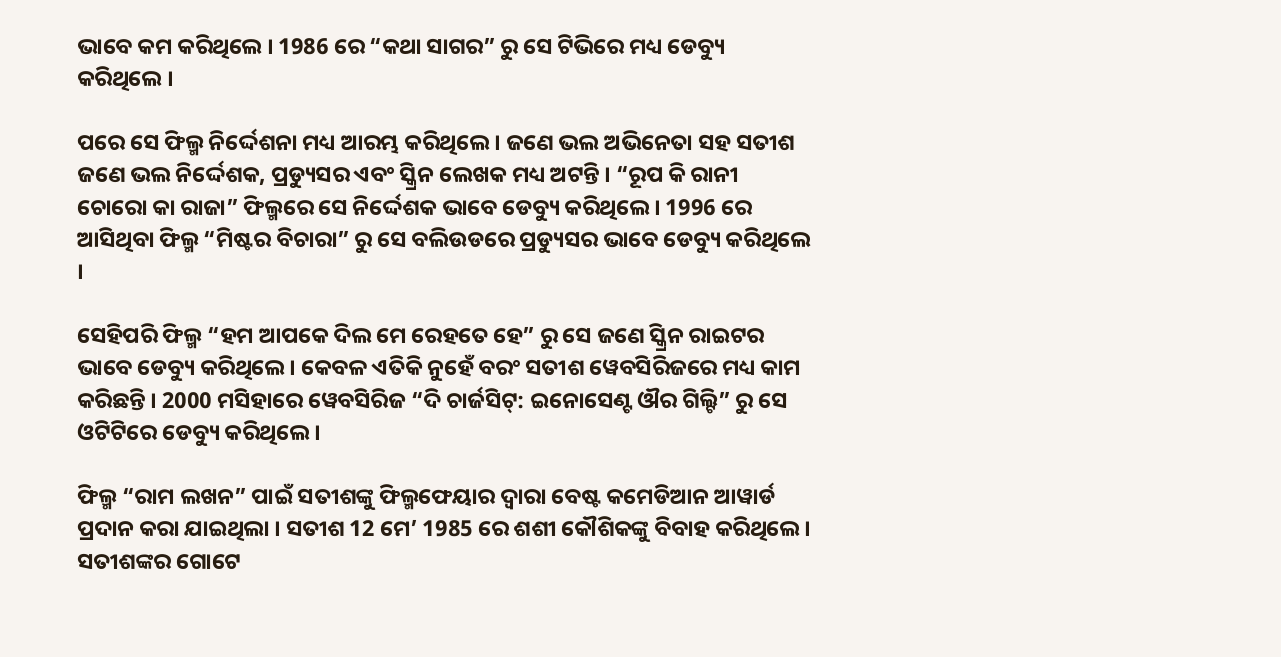ଭାବେ କମ କରିଥିଲେ । 1986 ରେ “କଥା ସାଗର” ରୁ ସେ ଟିଭିରେ ମଧ୍ୟ ଡେବ୍ୟୁ କରିଥିଲେ ।

ପରେ ସେ ଫିଲ୍ମ ନିର୍ଦ୍ଦେଶନା ମଧ୍ୟ ଆରମ୍ଭ କରିଥିଲେ । ଜଣେ ଭଲ ଅଭିନେତା ସହ ସତୀଶ ଜଣେ ଭଲ ନିର୍ଦ୍ଦେଶକ, ପ୍ରଡ୍ୟୁସର ଏବଂ ସ୍କ୍ରିନ ଲେଖକ ମଧ୍ୟ ଅଟନ୍ତି । “ରୂପ କି ରାନୀ ଚୋରୋ କା ରାଜା” ଫିଲ୍ମରେ ସେ ନିର୍ଦ୍ଦେଶକ ଭାବେ ଡେବ୍ୟୁ କରିଥିଲେ । 1996 ରେ ଆସିଥିବା ଫିଲ୍ମ “ମିଷ୍ଟର ବିଚାରା” ରୁ ସେ ବଲିଉଡରେ ପ୍ରଡ୍ୟୁସର ଭାବେ ଡେବ୍ୟୁ କରିଥିଲେ ।

ସେହିପରି ଫିଲ୍ମ “ହମ ଆପକେ ଦିଲ ମେ ରେହତେ ହେ” ରୁ ସେ ଜଣେ ସ୍କ୍ରିନ ରାଇଟର ଭାବେ ଡେବ୍ୟୁ କରିଥିଲେ । କେବଳ ଏତିକି ନୁହେଁ ବରଂ ସତୀଶ ୱେବସିରିଜରେ ମଧ୍ୟ କାମ କରିଛନ୍ତି । 2000 ମସିହାରେ ୱେବସିରିଜ “ଦି ଚାର୍ଜସିଟ୍: ଇନୋସେଣ୍ଟ ଔର ଗିଲ୍ଟି” ରୁ ସେ ଓଟିଟିରେ ଡେବ୍ୟୁ କରିଥିଲେ ।

ଫିଲ୍ମ “ରାମ ଲଖନ” ପାଇଁ ସତୀଶଙ୍କୁ ଫିଲ୍ମଫେୟାର ଦ୍ଵାରା ବେଷ୍ଟ କମେଡିଆନ ଆୱାର୍ଡ ପ୍ରଦାନ କରା ଯାଇଥିଲା । ସତୀଶ 12 ମେ’ 1985 ରେ ଶଶୀ କୌଶିକଙ୍କୁ ବିବାହ କରିଥିଲେ । ସତୀଶଙ୍କର ଗୋଟେ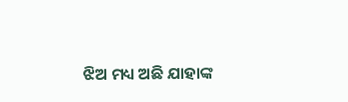ଝିଅ ମଧ୍ୟ ଅଛି ଯାହାଙ୍କ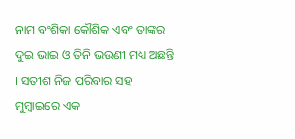ନାମ ବଂଶିକା କୌଶିକ ଏବଂ ତାଙ୍କର ଦୁଇ ଭାଇ ଓ ତିନି ଭଉଣୀ ମଧ୍ୟ ଅଛନ୍ତି । ସତୀଶ ନିଜ ପରିବାର ସହ ମୁମ୍ବାଇରେ ଏକ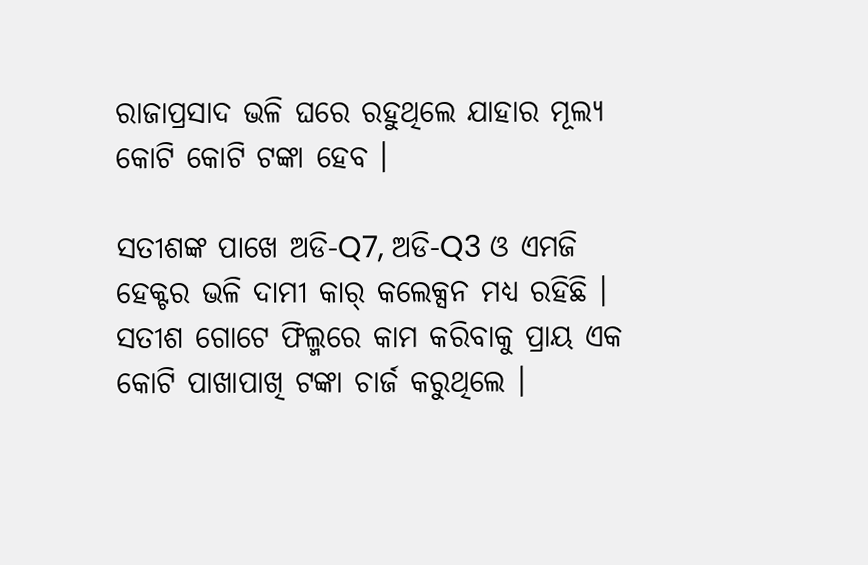ରାଜାପ୍ରସାଦ ଭଳି ଘରେ ରହୁଥିଲେ ଯାହାର ମୂଲ୍ୟ କୋଟି କୋଟି ଟଙ୍କା ହେବ ।

ସତୀଶଙ୍କ ପାଖେ ଅଡି-Q7, ଅଡି-Q3 ଓ ଏମଜି ହେକ୍ଟର ଭଳି ଦାମୀ କାର୍ କଲେକ୍ସନ ମଧ୍ୟ ରହିଛି । ସତୀଶ ଗୋଟେ ଫିଲ୍ମରେ କାମ କରିବାକୁ ପ୍ରାୟ ଏକ କୋଟି ପାଖାପାଖି ଟଙ୍କା ଚାର୍ଜ କରୁଥିଲେ ।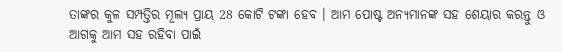ତାଙ୍କର କୁଳ ସମ୍ପତ୍ତିର ମୂଲ୍ୟ ପ୍ରାୟ 28 କୋଟି ଟଙ୍କା ହେବ । ଆମ ପୋଷ୍ଟ ଅନ୍ୟମାନଙ୍କ ସହ ଶେୟାର କରନ୍ତୁ ଓ ଆଗକୁ ଆମ ସହ ରହିବା ପାଇଁ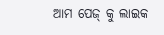ଆମ ପେଜ୍ କୁ ଲାଇକ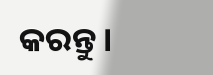କରନ୍ତୁ ।